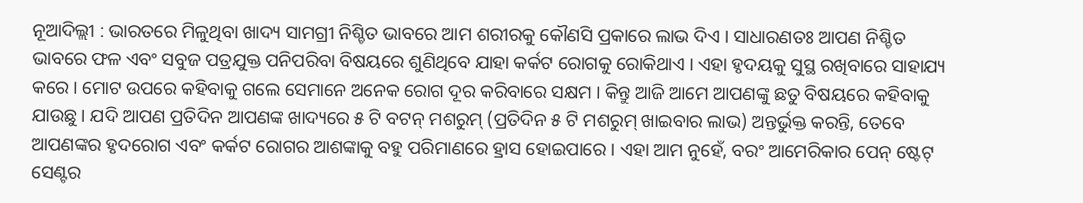ନୂଆଦିଲ୍ଲୀ : ଭାରତରେ ମିଳୁଥିବା ଖାଦ୍ୟ ସାମଗ୍ରୀ ନିଶ୍ଚିତ ଭାବରେ ଆମ ଶରୀରକୁ କୌଣସି ପ୍ରକାରେ ଲାଭ ଦିଏ । ସାଧାରଣତଃ ଆପଣ ନିଶ୍ଚିତ ଭାବରେ ଫଳ ଏବଂ ସବୁଜ ପତ୍ରଯୁକ୍ତ ପନିପରିବା ବିଷୟରେ ଶୁଣିଥିବେ ଯାହା କର୍କଟ ରୋଗକୁ ରୋକିଥାଏ । ଏହା ହୃଦୟକୁ ସୁସ୍ଥ ରଖିବାରେ ସାହାଯ୍ୟ କରେ । ମୋଟ ଉପରେ କହିବାକୁ ଗଲେ ସେମାନେ ଅନେକ ରୋଗ ଦୂର କରିବାରେ ସକ୍ଷମ । କିନ୍ତୁ ଆଜି ଆମେ ଆପଣଙ୍କୁ ଛତୁ ବିଷୟରେ କହିବାକୁ ଯାଉଛୁ । ଯଦି ଆପଣ ପ୍ରତିଦିନ ଆପଣଙ୍କ ଖାଦ୍ୟରେ ୫ ଟି ବଟନ୍ ମଶରୁମ୍ (ପ୍ରତିଦିନ ୫ ଟି ମଶରୁମ୍ ଖାଇବାର ଲାଭ) ଅନ୍ତର୍ଭୁକ୍ତ କରନ୍ତି, ତେବେ ଆପଣଙ୍କର ହୃଦରୋଗ ଏବଂ କର୍କଟ ରୋଗର ଆଶଙ୍କାକୁ ବହୁ ପରିମାଣରେ ହ୍ରାସ ହୋଇପାରେ । ଏହା ଆମ ନୁହେଁ, ବରଂ ଆମେରିକାର ପେନ୍ ଷ୍ଟେଟ୍ ସେଣ୍ଟର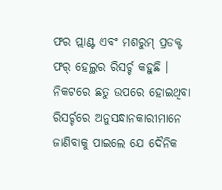ଫର ପ୍ଲାଣ୍ଟ ଏବଂ ମଶରୁମ୍ ପ୍ରଡକ୍ଟ ଫର୍ ହେଲ୍ଥର ରିସର୍ଚ୍ଚ କହୁଛି ।
ନିକଟରେ ଛତୁ ଉପରେ ହୋଇଥିବା ରିସର୍ଚ୍ଚରେ ଅନୁସନ୍ଧାନକାରୀମାନେ ଜାଣିବାକୁ ପାଇଲେ ଯେ ଦୈନିକ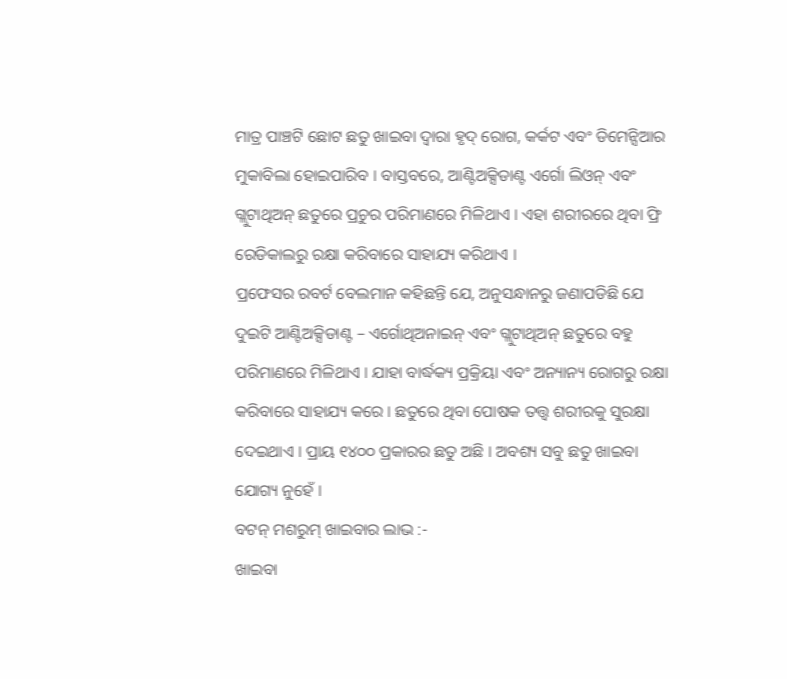ମାତ୍ର ପାଞ୍ଚଟି ଛୋଟ ଛତୁ ଖାଇବା ଦ୍ୱାରା ହୃଦ୍ ରୋଗ, କର୍କଟ ଏବଂ ଡିମେନ୍ସିଆର ମୁକାବିଲା ହୋଇପାରିବ । ବାସ୍ତବରେ, ଆଣ୍ଟିଅକ୍ସିଡାଣ୍ଟ ଏର୍ଗୋ ଲିଓନ୍ ଏବଂ ଗ୍ଲୁଟାଥିଅନ୍ ଛତୁରେ ପ୍ରଚୁର ପରିମାଣରେ ମିଳିଥାଏ । ଏହା ଶରୀରରେ ଥିବା ଫ୍ରି ରେଡିକାଲରୁ ରକ୍ଷା କରିବାରେ ସାହାଯ୍ୟ କରିଥାଏ ।
ପ୍ରଫେସର ରବର୍ଟ ବେଲମାନ କହିଛନ୍ତି ଯେ, ଅନୁସନ୍ଧାନରୁ ଜଣାପଡିଛି ଯେ ଦୁଇଟି ଆଣ୍ଟିଅକ୍ସିଡାଣ୍ଟ – ଏର୍ଗୋଥିଅନାଇନ୍ ଏବଂ ଗ୍ଲୁଟାଥିଅନ୍ ଛତୁରେ ବହୁ ପରିମାଣରେ ମିଳିଥାଏ । ଯାହା ବାର୍ଦ୍ଧକ୍ୟ ପ୍ରକ୍ରିୟା ଏବଂ ଅନ୍ୟାନ୍ୟ ରୋଗରୁ ରକ୍ଷା କରିବାରେ ସାହାଯ୍ୟ କରେ । ଛତୁରେ ଥିବା ପୋଷକ ତତ୍ତ୍ୱ ଶରୀରକୁ ସୁରକ୍ଷା ଦେଇଥାଏ । ପ୍ରାୟ ୧୪୦୦ ପ୍ରକାରର ଛତୁ ଅଛି । ଅବଶ୍ୟ ସବୁ ଛତୁ ଖାଇବା ଯୋଗ୍ୟ ନୁହେଁ ।
ବଟନ୍ ମଶରୁମ୍ ଖାଇବାର ଲାଭ :-
ଖାଇବା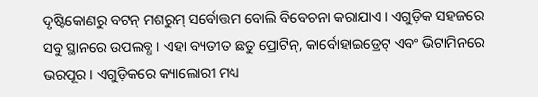ଦୃଷ୍ଟିକୋଣରୁ ବଟନ୍ ମଶରୁମ୍ ସର୍ବୋତ୍ତମ ବୋଲି ବିବେଚନା କରାଯାଏ । ଏଗୁଡ଼ିକ ସହଜରେ ସବୁ ସ୍ଥାନରେ ଉପଲବ୍ଧ । ଏହା ବ୍ୟତୀତ ଛତୁ ପ୍ରୋଟିନ୍, କାର୍ବୋହାଇଡ୍ରେଟ୍ ଏବଂ ଭିଟାମିନରେ ଭରପୂର । ଏଗୁଡ଼ିକରେ କ୍ୟାଲୋରୀ ମଧ୍ୟ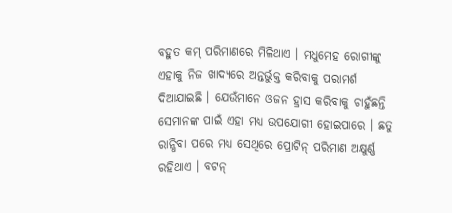ବହୁତ କମ୍ ପରିମାଣରେ ମିଳିଥାଏ । ମଧୁମେହ ରୋଗୀଙ୍କୁ ଏହାକୁ ନିଜ ଖାଦ୍ୟରେ ଅନ୍ତର୍ଭୁକ୍ତ କରିବାକୁ ପରାମର୍ଶ ଦିଆଯାଇଛି । ଯେଉଁମାନେ ଓଜନ ହ୍ରାସ କରିବାକୁ ଚାହୁଁଛନ୍ତି ସେମାନଙ୍କ ପାଇଁ ଏହା ମଧ୍ୟ ଉପଯୋଗୀ ହୋଇପାରେ । ଛତୁ ରାନ୍ଧିବା ପରେ ମଧ୍ୟ ସେଥିରେ ପ୍ରୋଟିନ୍ ପରିମାଣ ଅକ୍ଷୁର୍ଣ୍ଣ ରହିଥାଏ । ବଟନ୍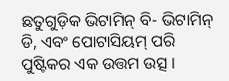ଛତୁଗୁଡ଼ିକ ଭିଟାମିନ୍ ବି- ଭିଟାମିନ୍ ଡି, ଏବଂ ପୋଟାସିୟମ୍ ପରି ପୁଷ୍ଟିକର ଏକ ଉତ୍ତମ ଉତ୍ସ ।